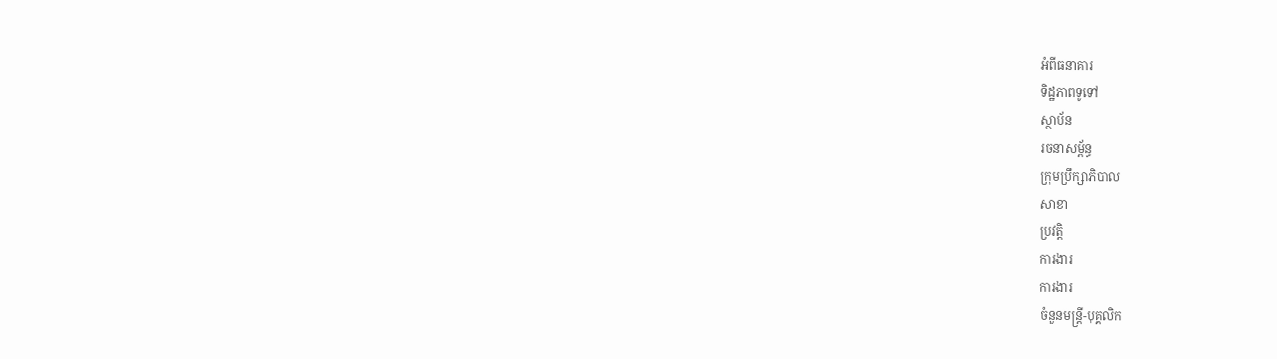អំពីធនាគារ
ទិដ្ឋភាពទូទៅ
ស្ថាប័ន
រចនាសម្ព័ន្ធ
ក្រុមប្រឹក្សាភិបាល
សាខា
ប្រវត្តិ
ការងារ
ការងារ
ចំនួនមន្ត្រី-បុគ្គលិក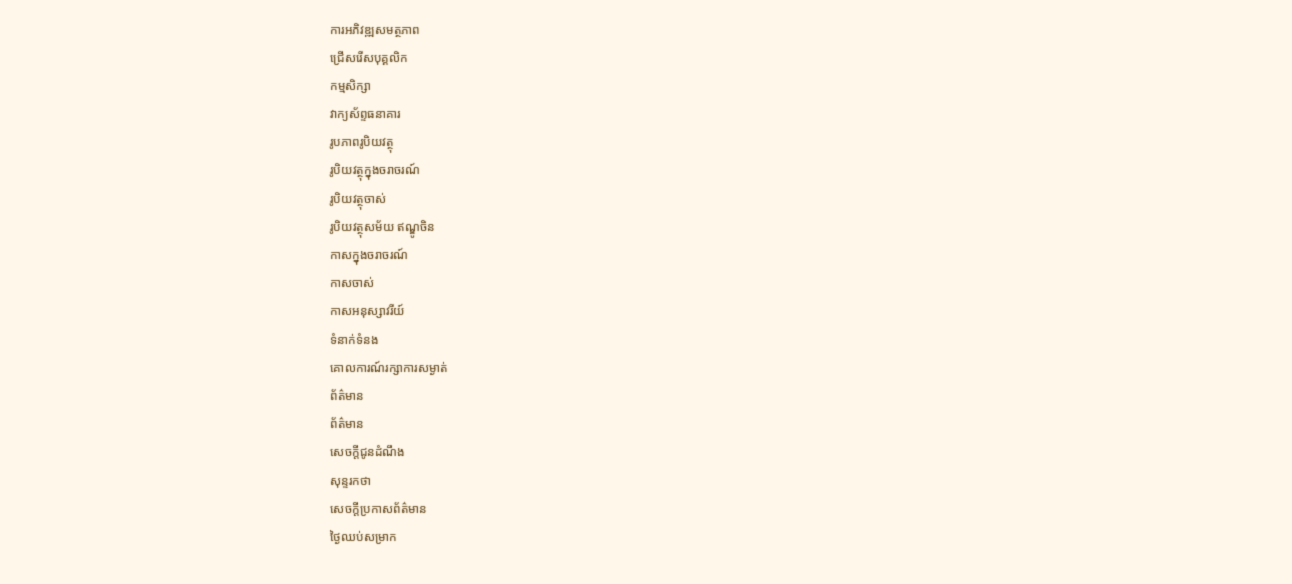ការអភិវឌ្ឍសមត្ថភាព
ជ្រើសរើសបុគ្គលិក
កម្មសិក្សា
វាក្យស័ព្ទធនាគារ
រូបភាពរូបិយវត្ថុ
រូបិយវត្ថុក្នុងចរាចរណ៍
រូបិយវត្ថុចាស់
រូបិយវត្ថុសម័យ ឥណ្ឌូចិន
កាសក្នុងចរាចរណ៍
កាសចាស់
កាសអនុស្សាវរីយ៍
ទំនាក់ទំនង
គោលការណ៍រក្សាការសម្ងាត់
ព័ត៌មាន
ព័ត៌មាន
សេចក្តីជូនដំណឹង
សុន្ទរកថា
សេចក្តីប្រកាសព័ត៌មាន
ថ្ងៃឈប់សម្រាក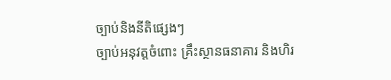ច្បាប់និងនីតិផ្សេងៗ
ច្បាប់អនុវត្តចំពោះ គ្រឹះស្ថានធនាគារ និងហិរ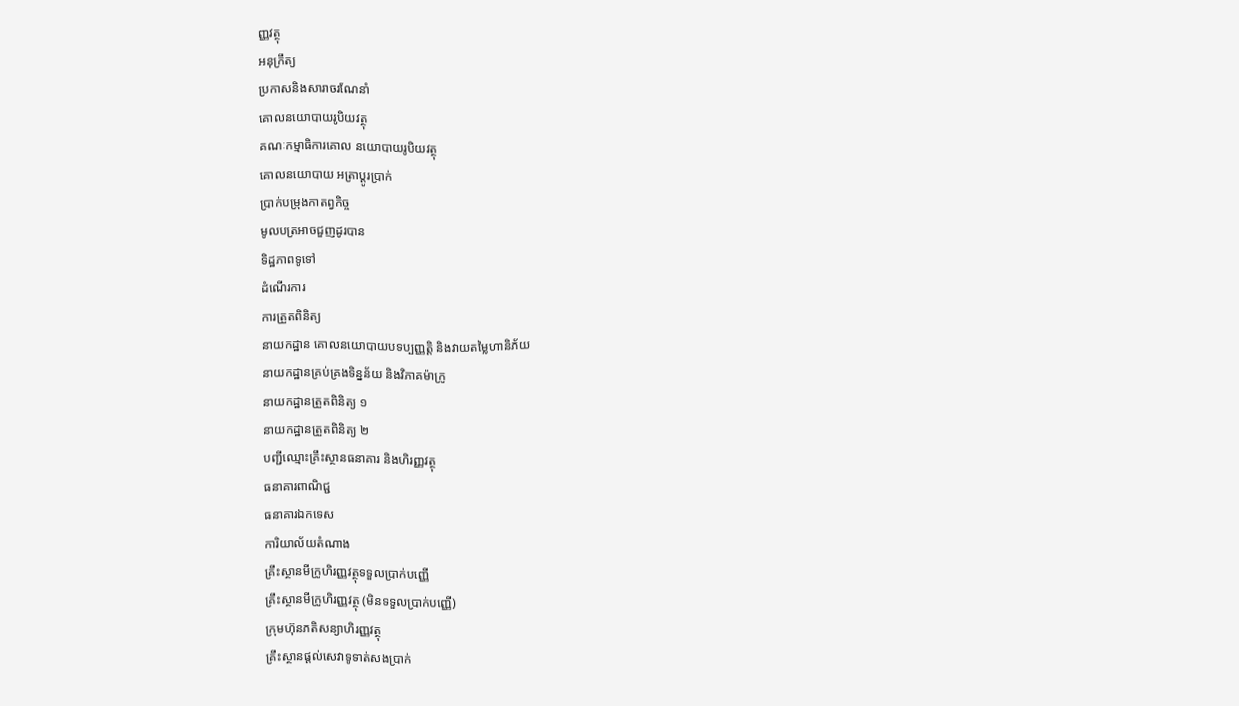ញ្ញវត្ថុ
អនុក្រឹត្យ
ប្រកាសនិងសារាចរណែនាំ
គោលនយោបាយរូបិយវត្ថុ
គណៈកម្មាធិការគោល នយោបាយរូបិយវត្ថុ
គោលនយោបាយ អត្រាប្តូរប្រាក់
ប្រាក់បម្រុងកាតព្វកិច្ច
មូលបត្រអាចជួញដូរបាន
ទិដ្ឋភាពទូទៅ
ដំណើរការ
ការត្រួតពិនិត្យ
នាយកដ្ឋាន គោលនយោបាយបទប្បញ្ញត្តិ និងវាយតម្លៃហានិភ័យ
នាយកដ្ឋានគ្រប់គ្រងទិន្នន័យ និងវិភាគម៉ាក្រូ
នាយកដ្ឋានត្រួតពិនិត្យ ១
នាយកដ្ឋានត្រួតពិនិត្យ ២
បញ្ជីឈ្មោះគ្រឹះស្ថានធនាគារ និងហិរញ្ញវត្ថុ
ធនាគារពាណិជ្ជ
ធនាគារឯកទេស
ការិយាល័យតំណាង
គ្រឹះស្ថានមីក្រូហិរញ្ញវត្ថុទទួលប្រាក់បញ្ញើ
គ្រឹះស្ថានមីក្រូហិរញ្ញវត្ថុ (មិនទទួលប្រាក់បញ្ញើ)
ក្រុមហ៊ុនភតិសន្យាហិរញ្ញវត្ថុ
គ្រឹះស្ថានផ្ដល់សេវាទូទាត់សងប្រាក់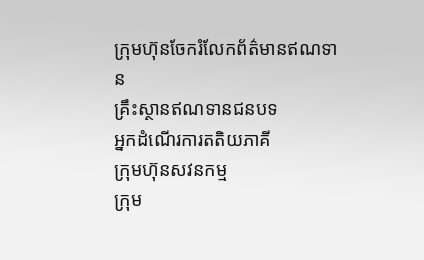ក្រុមហ៊ុនចែករំលែកព័ត៌មានឥណទាន
គ្រឹះស្ថានឥណទានជនបទ
អ្នកដំណើរការតតិយភាគី
ក្រុមហ៊ុនសវនកម្ម
ក្រុម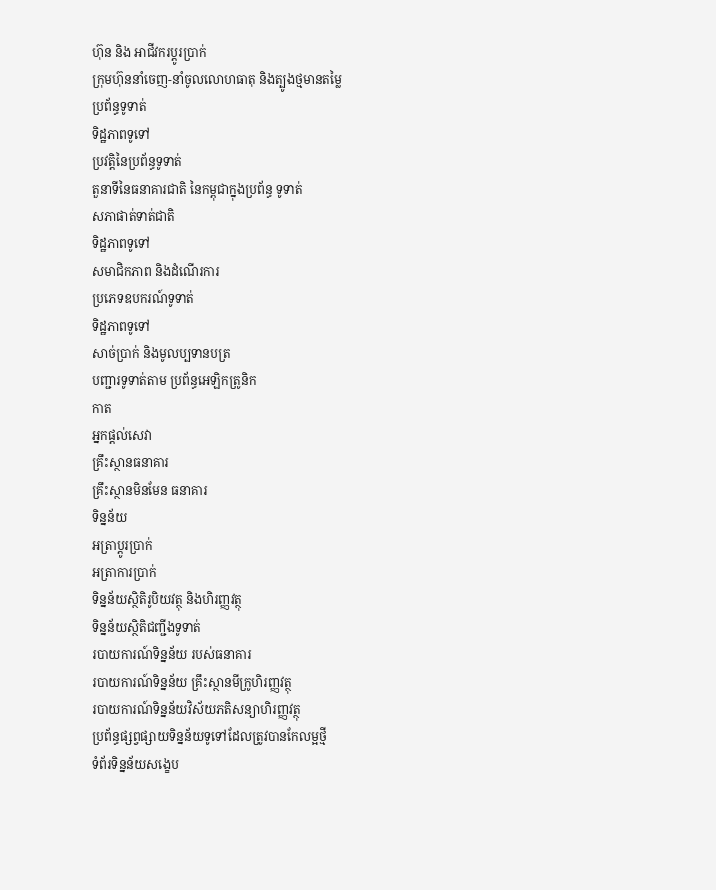ហ៊ុន និង អាជីវករប្តូរប្រាក់
ក្រុមហ៊ុននាំចេញ-នាំចូលលោហធាតុ និងត្បូងថ្មមានតម្លៃ
ប្រព័ន្ធទូទាត់
ទិដ្ឋភាពទូទៅ
ប្រវត្តិនៃប្រព័ន្ធទូទាត់
តួនាទីនៃធនាគារជាតិ នៃកម្ពុជាក្នុងប្រព័ន្ធ ទូទាត់
សភាផាត់ទាត់ជាតិ
ទិដ្ឋភាពទូទៅ
សមាជិកភាព និងដំណើរការ
ប្រភេទឧបករណ៍ទូទាត់
ទិដ្ឋភាពទូទៅ
សាច់ប្រាក់ និងមូលប្បទានបត្រ
បញ្ជារទូទាត់តាម ប្រព័ន្ធអេឡិកត្រូនិក
កាត
អ្នកផ្តល់សេវា
គ្រឹះស្ថានធនាគារ
គ្រឹះស្ថានមិនមែន ធនាគារ
ទិន្នន័យ
អត្រាប្តូរបា្រក់
អត្រាការប្រាក់
ទិន្នន័យស្ថិតិរូបិយវត្ថុ និងហិរញ្ញវត្ថុ
ទិន្នន័យស្ថិតិជញ្ជីងទូទាត់
របាយការណ៍ទិន្នន័យ របស់ធនាគារ
របាយការណ៍ទិន្នន័យ គ្រឹះស្ថានមីក្រូហិរញ្ញវត្ថុ
របាយការណ៍ទិន្នន័យវិស័យភតិសន្យាហិរញ្ញវត្ថុ
ប្រព័ន្ធផ្សព្វផ្សាយទិន្នន័យទូទៅដែលត្រូវបានកែលម្អថ្មី
ទំព័រទិន្នន័យសង្ខេប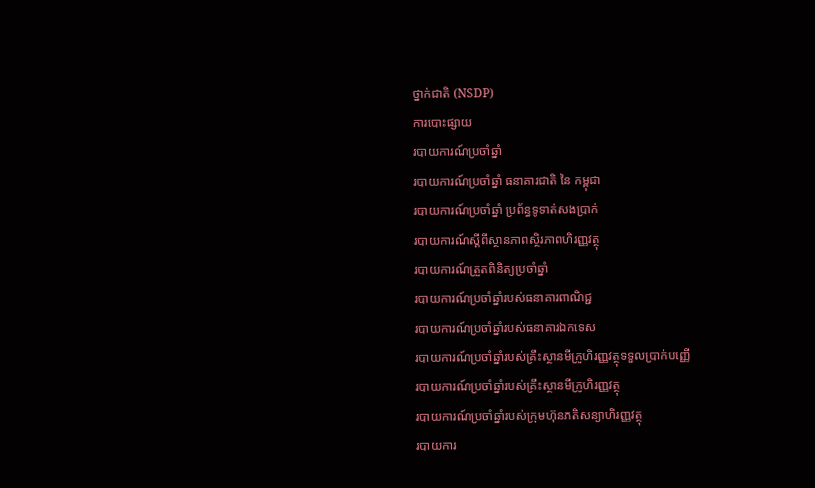ថ្នាក់ជាតិ (NSDP)
ការបោះផ្សាយ
របាយការណ៍ប្រចាំឆ្នាំ
របាយការណ៍ប្រចាំឆ្នាំ ធនាគារជាតិ នៃ កម្ពុជា
របាយការណ៍ប្រចាំឆ្នាំ ប្រព័ន្ធទូទាត់សងប្រាក់
របាយការណ៍ស្តីពីស្ថានភាពស្ថិរភាពហិរញ្ញវត្ថុ
របាយការណ៍ត្រួតពិនិត្យប្រចាំឆ្នាំ
របាយការណ៍ប្រចាំឆ្នាំរបស់ធនាគារពាណិជ្ជ
របាយការណ៍ប្រចាំឆ្នាំរបស់ធនាគារឯកទេស
របាយការណ៍ប្រចាំឆ្នាំរបស់គ្រឹះស្ថានមីក្រូហិរញ្ញវត្ថុទទួលប្រាក់បញ្ញើ
របាយការណ៍ប្រចាំឆ្នាំរបស់គ្រឹះស្ថានមីក្រូហិរញ្ញវត្ថុ
របាយការណ៍ប្រចាំឆ្នាំរបស់ក្រុមហ៊ុនភតិសន្យាហិរញ្ញវត្ថុ
របាយការ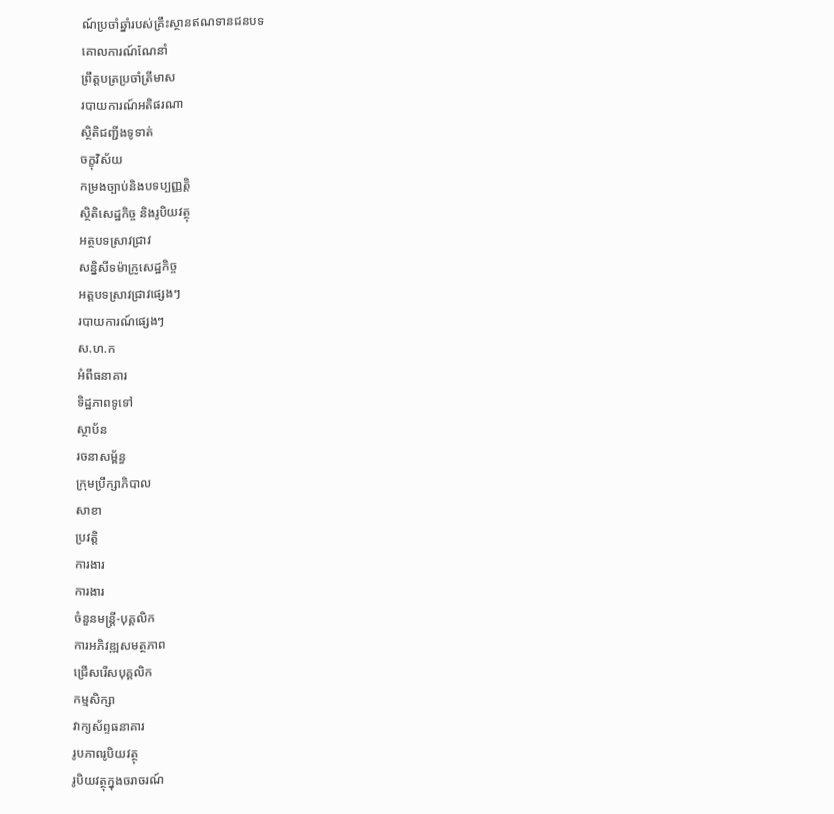ណ៍ប្រចាំឆ្នាំរបស់គ្រឹះស្ថានឥណទានជនបទ
គោលការណ៍ណែនាំ
ព្រឹត្តបត្រប្រចាំត្រីមាស
របាយការណ៍អតិផរណា
ស្ថិតិជញ្ជីងទូទាត់
ចក្ខុវិស័យ
កម្រងច្បាប់និងបទប្បញ្ញត្តិ
ស្ថិតិសេដ្ឋកិច្ច និងរូបិយវត្ថុ
អត្ថបទស្រាវជ្រាវ
សន្និសីទម៉ាក្រូសេដ្ឋកិច្ច
អត្តបទស្រាវជ្រាវផ្សេងៗ
របាយការណ៍ផ្សេងៗ
ស.ហ.ក
អំពីធនាគារ
ទិដ្ឋភាពទូទៅ
ស្ថាប័ន
រចនាសម្ព័ន្ធ
ក្រុមប្រឹក្សាភិបាល
សាខា
ប្រវត្តិ
ការងារ
ការងារ
ចំនួនមន្ត្រី-បុគ្គលិក
ការអភិវឌ្ឍសមត្ថភាព
ជ្រើសរើសបុគ្គលិក
កម្មសិក្សា
វាក្យស័ព្ទធនាគារ
រូបភាពរូបិយវត្ថុ
រូបិយវត្ថុក្នុងចរាចរណ៍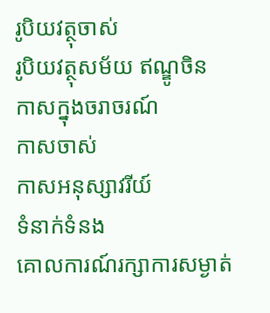រូបិយវត្ថុចាស់
រូបិយវត្ថុសម័យ ឥណ្ឌូចិន
កាសក្នុងចរាចរណ៍
កាសចាស់
កាសអនុស្សាវរីយ៍
ទំនាក់ទំនង
គោលការណ៍រក្សាការសម្ងាត់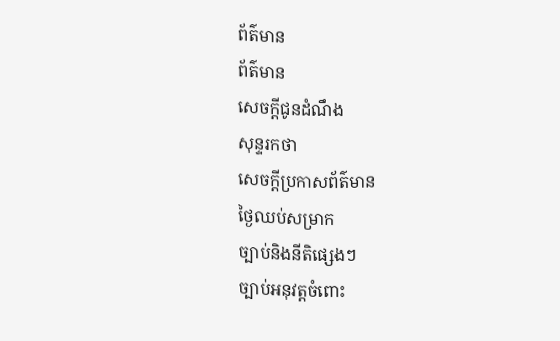ព័ត៌មាន
ព័ត៌មាន
សេចក្តីជូនដំណឹង
សុន្ទរកថា
សេចក្តីប្រកាសព័ត៌មាន
ថ្ងៃឈប់សម្រាក
ច្បាប់និងនីតិផ្សេងៗ
ច្បាប់អនុវត្តចំពោះ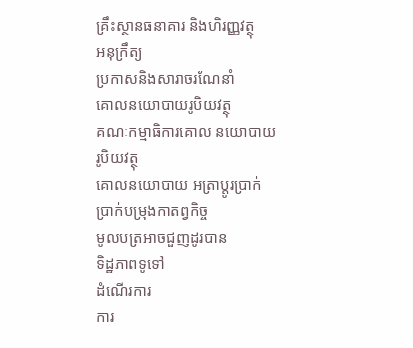គ្រឹះស្ថានធនាគារ និងហិរញ្ញវត្ថុ
អនុក្រឹត្យ
ប្រកាសនិងសារាចរណែនាំ
គោលនយោបាយរូបិយវត្ថុ
គណៈកម្មាធិការគោល នយោបាយរូបិយវត្ថុ
គោលនយោបាយ អត្រាប្តូរប្រាក់
ប្រាក់បម្រុងកាតព្វកិច្ច
មូលបត្រអាចជួញដូរបាន
ទិដ្ឋភាពទូទៅ
ដំណើរការ
ការ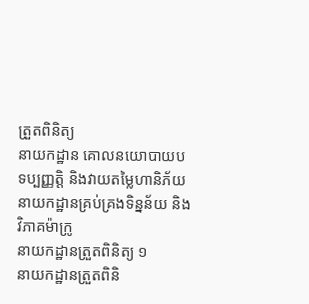ត្រួតពិនិត្យ
នាយកដ្ឋាន គោលនយោបាយបទប្បញ្ញត្តិ និងវាយតម្លៃហានិភ័យ
នាយកដ្ឋានគ្រប់គ្រងទិន្នន័យ និងវិភាគម៉ាក្រូ
នាយកដ្ឋានត្រួតពិនិត្យ ១
នាយកដ្ឋានត្រួតពិនិ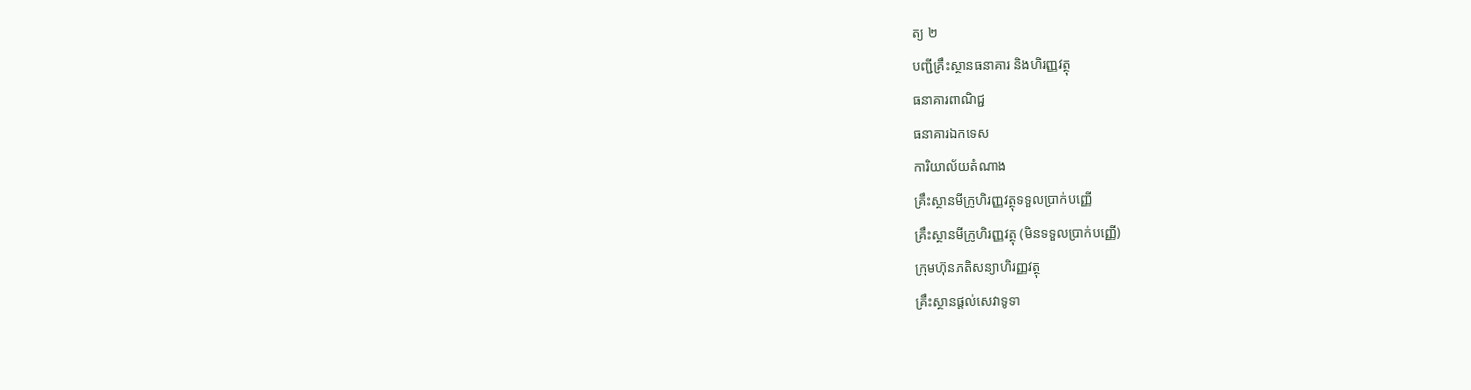ត្យ ២
បញ្ជីគ្រឹះស្ថានធនាគារ និងហិរញ្ញវត្ថុ
ធនាគារពាណិជ្ជ
ធនាគារឯកទេស
ការិយាល័យតំណាង
គ្រឹះស្ថានមីក្រូហិរញ្ញវត្ថុទទួលប្រាក់បញ្ញើ
គ្រឹះស្ថានមីក្រូហិរញ្ញវត្ថុ (មិនទទួលប្រាក់បញ្ញើ)
ក្រុមហ៊ុនភតិសន្យាហិរញ្ញវត្ថុ
គ្រឹះស្ថានផ្ដល់សេវាទូទា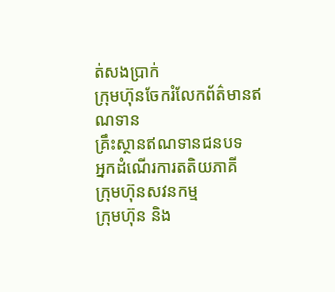ត់សងប្រាក់
ក្រុមហ៊ុនចែករំលែកព័ត៌មានឥណទាន
គ្រឹះស្ថានឥណទានជនបទ
អ្នកដំណើរការតតិយភាគី
ក្រុមហ៊ុនសវនកម្ម
ក្រុមហ៊ុន និង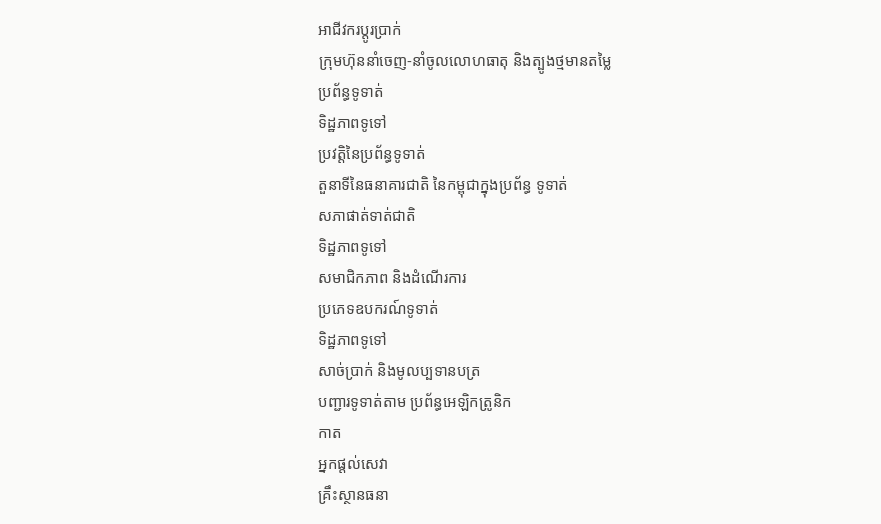អាជីវករប្តូរប្រាក់
ក្រុមហ៊ុននាំចេញ-នាំចូលលោហធាតុ និងត្បូងថ្មមានតម្លៃ
ប្រព័ន្ធទូទាត់
ទិដ្ឋភាពទូទៅ
ប្រវត្តិនៃប្រព័ន្ធទូទាត់
តួនាទីនៃធនាគារជាតិ នៃកម្ពុជាក្នុងប្រព័ន្ធ ទូទាត់
សភាផាត់ទាត់ជាតិ
ទិដ្ឋភាពទូទៅ
សមាជិកភាព និងដំណើរការ
ប្រភេទឧបករណ៍ទូទាត់
ទិដ្ឋភាពទូទៅ
សាច់ប្រាក់ និងមូលប្បទានបត្រ
បញ្ជារទូទាត់តាម ប្រព័ន្ធអេឡិកត្រូនិក
កាត
អ្នកផ្តល់សេវា
គ្រឹះស្ថានធនា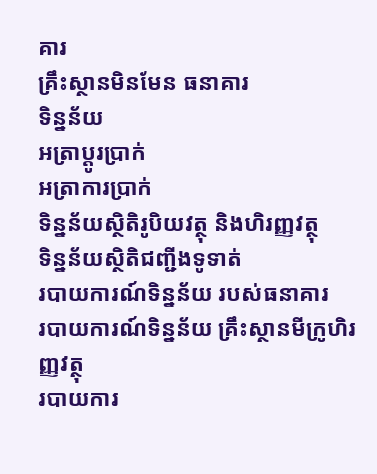គារ
គ្រឹះស្ថានមិនមែន ធនាគារ
ទិន្នន័យ
អត្រាប្តូរបា្រក់
អត្រាការប្រាក់
ទិន្នន័យស្ថិតិរូបិយវត្ថុ និងហិរញ្ញវត្ថុ
ទិន្នន័យស្ថិតិជញ្ជីងទូទាត់
របាយការណ៍ទិន្នន័យ របស់ធនាគារ
របាយការណ៍ទិន្នន័យ គ្រឹះស្ថានមីក្រូហិរញ្ញវត្ថុ
របាយការ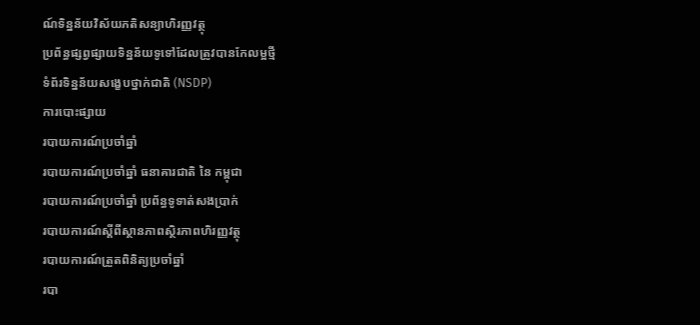ណ៍ទិន្នន័យវិស័យភតិសន្យាហិរញ្ញវត្ថុ
ប្រព័ន្ធផ្សព្វផ្សាយទិន្នន័យទូទៅដែលត្រូវបានកែលម្អថ្មី
ទំព័រទិន្នន័យសង្ខេបថ្នាក់ជាតិ (NSDP)
ការបោះផ្សាយ
របាយការណ៍ប្រចាំឆ្នាំ
របាយការណ៍ប្រចាំឆ្នាំ ធនាគារជាតិ នៃ កម្ពុជា
របាយការណ៍ប្រចាំឆ្នាំ ប្រព័ន្ធទូទាត់សងប្រាក់
របាយការណ៍ស្តីពីស្ថានភាពស្ថិរភាពហិរញ្ញវត្ថុ
របាយការណ៍ត្រួតពិនិត្យប្រចាំឆ្នាំ
របា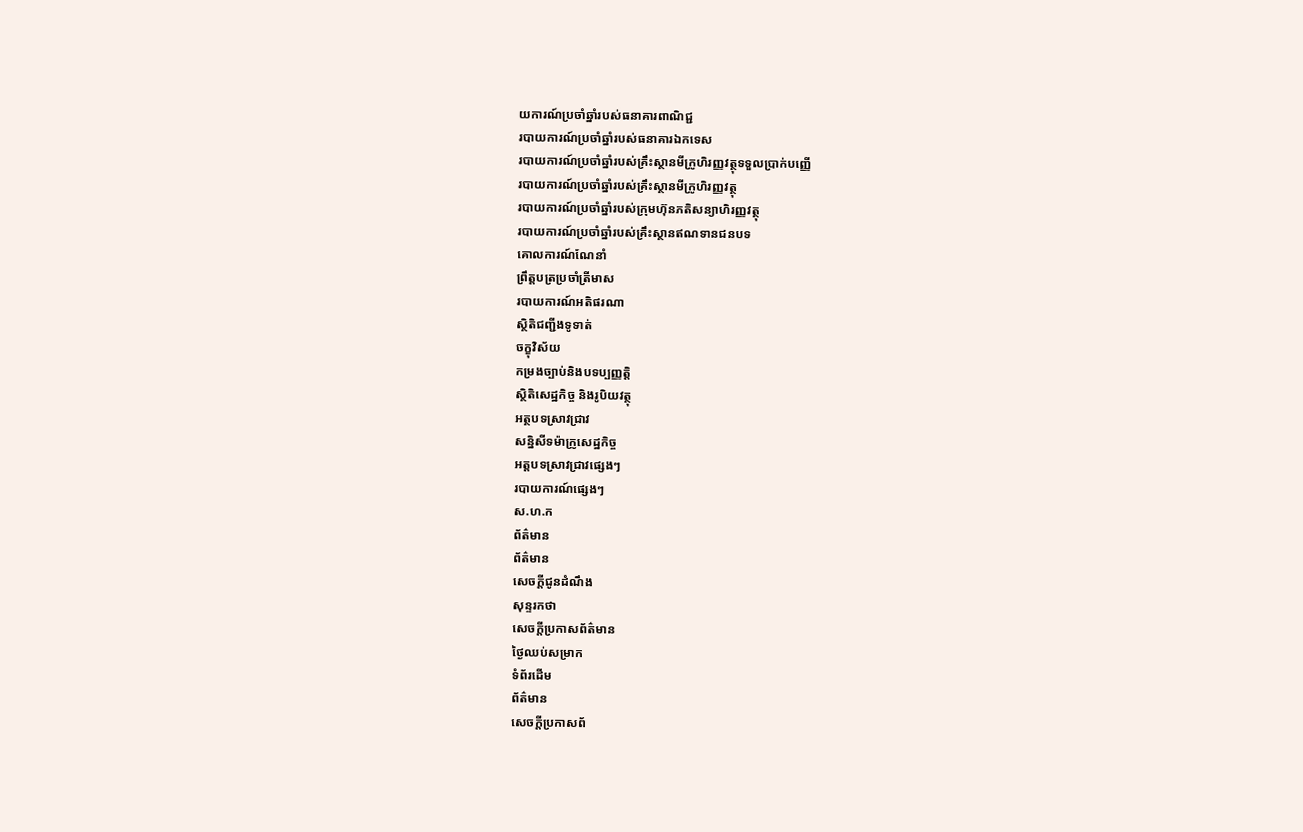យការណ៍ប្រចាំឆ្នាំរបស់ធនាគារពាណិជ្ជ
របាយការណ៍ប្រចាំឆ្នាំរបស់ធនាគារឯកទេស
របាយការណ៍ប្រចាំឆ្នាំរបស់គ្រឹះស្ថានមីក្រូហិរញ្ញវត្ថុទទួលប្រាក់បញ្ញើ
របាយការណ៍ប្រចាំឆ្នាំរបស់គ្រឹះស្ថានមីក្រូហិរញ្ញវត្ថុ
របាយការណ៍ប្រចាំឆ្នាំរបស់ក្រុមហ៊ុនភតិសន្យាហិរញ្ញវត្ថុ
របាយការណ៍ប្រចាំឆ្នាំរបស់គ្រឹះស្ថានឥណទានជនបទ
គោលការណ៍ណែនាំ
ព្រឹត្តបត្រប្រចាំត្រីមាស
របាយការណ៍អតិផរណា
ស្ថិតិជញ្ជីងទូទាត់
ចក្ខុវិស័យ
កម្រងច្បាប់និងបទប្បញ្ញត្តិ
ស្ថិតិសេដ្ឋកិច្ច និងរូបិយវត្ថុ
អត្ថបទស្រាវជ្រាវ
សន្និសីទម៉ាក្រូសេដ្ឋកិច្ច
អត្តបទស្រាវជ្រាវផ្សេងៗ
របាយការណ៍ផ្សេងៗ
ស.ហ.ក
ព័ត៌មាន
ព័ត៌មាន
សេចក្តីជូនដំណឹង
សុន្ទរកថា
សេចក្តីប្រកាសព័ត៌មាន
ថ្ងៃឈប់សម្រាក
ទំព័រដើម
ព័ត៌មាន
សេចក្តីប្រកាសព័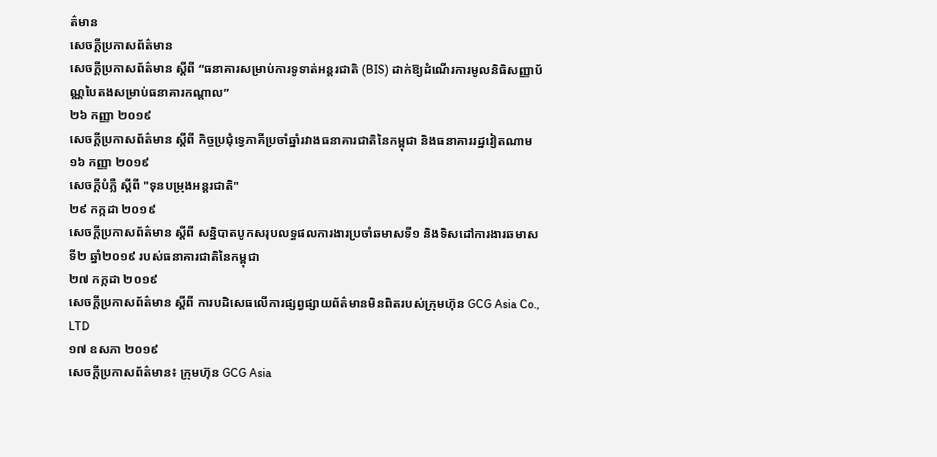ត៌មាន
សេចក្តីប្រកាសព័ត៌មាន
សេចក្ដីប្រកាសព័ត៌មាន ស្ដីពី “ធនាគារសម្រាប់ការទូទាត់អន្តរជាតិ (BIS) ដាក់ឱ្យដំណើរការមូលនិធិសញ្ញាប័ណ្ណបៃតងសម្រាប់ធនាគារកណ្ដាល”
២៦ កញ្ញា ២០១៩
សេចក្តីប្រកាសព័ត៌មាន ស្តីពី កិច្ចប្រជុំទ្វេភាគីប្រចាំឆ្នាំរវាងធនាគារជាតិនៃកម្ពុជា និងធនាគាររដ្ឋវៀតណាម
១៦ កញ្ញា ២០១៩
សេចក្តីបំភ្លឺ ស្តីពី "ទុនបម្រុងអន្តរជាតិ"
២៩ កក្កដា ២០១៩
សេចក្តីប្រកាសព័ត៌មាន ស្តីពី សន្និបាតបូកសរុបលទ្ធផលការងារប្រចាំឆមាសទី១ និងទិសដៅការងារឆមាសទី២ ឆ្នាំ២០១៩ របស់ធនាគារជាតិនៃកម្ពុជា
២៧ កក្កដា ២០១៩
សេចក្តីប្រកាសព័ត៌មាន ស្តីពី ការបដិសេធលើការផ្សព្វផ្សាយព័ត៌មានមិនពិតរបស់ក្រុមហ៊ុន GCG Asia Co., LTD
១៧ ឧសភា ២០១៩
សេចក្តីប្រកាសព័ត៌មាន៖ ក្រុមហ៊ុន GCG Asia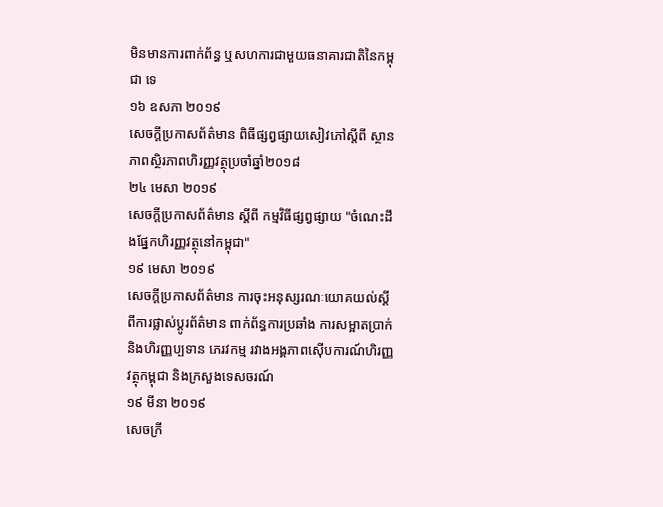មិនមានការពាក់ព័ន្ធ ឬសហការជាមួយធនាគារជាតិនៃកម្ពុជា ទេ
១៦ ឧសភា ២០១៩
សេចក្តីប្រកាសព័ត៌មាន ពិធីផ្សព្វផ្សាយសៀវភៅស្តីពី ស្ថានភាពស្ថិរភាពហិរញ្ញវត្ថុប្រចាំឆ្នាំ២០១៨
២៤ មេសា ២០១៩
សេចក្តីប្រកាសព័ត៌មាន ស្តីពី កម្មវិធីផ្សព្វផ្សាយ "ចំណេះដឹងផ្នែកហិរញ្ញវត្ថុនៅកម្ពុជា"
១៩ មេសា ២០១៩
សេចក្តីប្រកាសព័ត៌មាន ការចុះអនុស្សរណៈយោគយល់ស្តីពីការផ្លាស់ប្តូរព័ត៌មាន ពាក់ព័ន្ធការប្រឆាំង ការសម្អាតប្រាក់និងហិរញ្ញប្បទាន ភេរវកម្ម រវាងអង្គភាពស៊ើបការណ៍ហិរញ្ញវត្ថុកម្ពុជា និងក្រសួងទេសចរណ៍
១៩ មីនា ២០១៩
សេចក្រី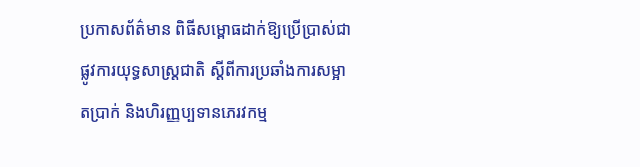ប្រកាសព័ត៌មាន ពិធីសម្ពោធដាក់ឱ្យប្រើប្រាស់ជាផ្លូវការយុទ្ធសាស្ត្រជាតិ ស្តីពីការប្រឆាំងការសម្អាតប្រាក់ និងហិរញ្ញប្បទានភេរវកម្ម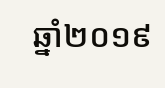ឆ្នាំ២០១៩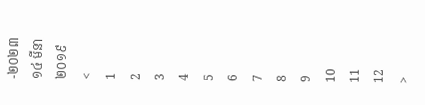-២០២៣
១៤ មីនា ២០១៩
<
1
2
3
4
5
6
7
8
9
10
11
12
>